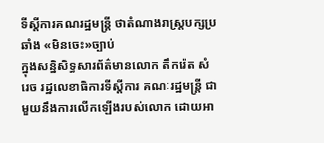ទីស្តីការគណរដ្ឋមន្រ្តី ថាតំណាងរាស្រ្តបក្សប្រឆាំង «មិនចេះ»ច្បាប់
ក្នុងសន្និសិទ្ធសារព័ត៌មានលោក តឹករ៉េត សំរេច រដ្ឋលេខាធិការទីស្តីការ គណៈរដ្ឋមន្ត្រី ជាមួយនឹងការលើកឡើងរបស់លោក ដោយអា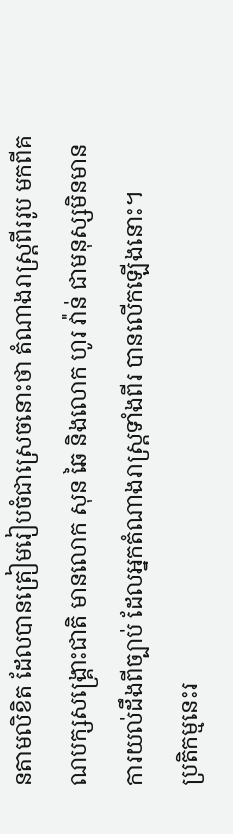នតាមលិខិត ដែលបានត្រៀមរៀបចំជាស្រេចនោះថា តំណាងរាស្រ្តពីររូប មកពីគណបក្សសង្គ្រោះជាតិ មានលោក សុន ឆៃ និងលោក ហូរ វ៉ាន់ ជាមនុស្សមិនមានការយល់ដឹងពីច្បាប់ ដែលអ្នកតំណាងរាស្ត្រទាំងពីរ បានលើកឡើងនោះ។
ប្រតិកម្មនេះរ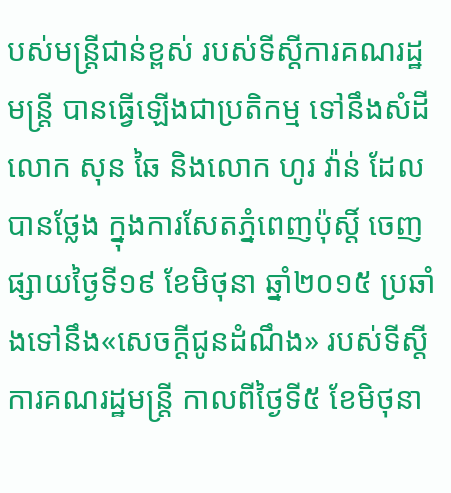បស់មន្ត្រីជាន់ខ្ពស់ របស់ទីស្ដីការគណរដ្ឋមន្ត្រី បានធ្វើឡើងជាប្រតិកម្ម ទៅនឹងសំដីលោក សុន ឆៃ និងលោក ហូរ វ៉ាន់ ដែលបានថ្លែង ក្នុងការសែតភ្នំពេញប៉ុស្តិ៍ ចេញផ្សាយថ្ងៃទី១៩ ខែមិថុនា ឆ្នាំ២០១៥ ប្រឆាំងទៅនឹង«សេចក្តីជូនដំណឹង» របស់ទីស្តីការគណរដ្ឋមន្រ្តី កាលពីថ្ងៃទី៥ ខែមិថុនា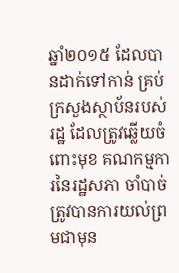ឆ្នាំ២០១៥ ដែលបានដាក់ទៅកាន់ គ្រប់ក្រសួងស្ថាប័នរបស់រដ្ឋ ដែលត្រូវឆ្លើយចំពោះមុខ គណកម្មការនៃរដ្ឋសភា ចាំបាច់ត្រូវបានការយល់ព្រមជាមុន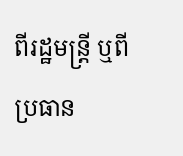ពីរដ្ឋមន្រ្តី ឬពីប្រធាន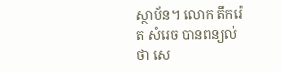ស្ថាប័ន។ លោក តឹករ៉េត សំរេច បានពន្យល់ថា សេ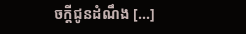ចក្តីជូនដំណឹង [...]